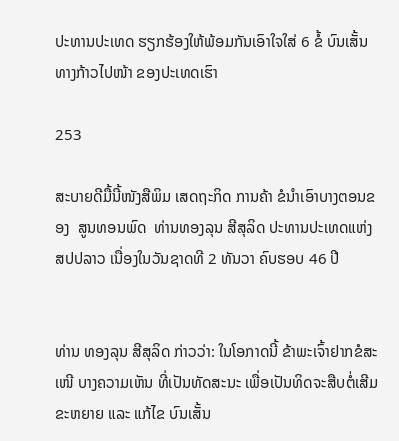ປະທານປະເທດ ຮຽກຮ້ອງໃຫ້ພ້ອມກັນເອົາໃຈໃສ່ 6 ຂໍ້ ບົນເສັ້ນທາງກ້າວໄປໜ້າ ຂອງປະເທດເຮົາ

253

ສະບາຍດີມື້ນີ້ໜັງສືພິມ ເສດຖະກິດ ການຄ້າ ຂໍນຳເອົາບາງຕອນຂອງ  ສູນທອນພົດ  ທ່ານທອງລຸນ ສີສຸລິດ ປະທານປະເທດແຫ່ງສປປລາວ ເນື່ອງໃນວັນຊາດທີ 2 ທັນວາ ຄົບຮອບ 46 ປີ


ທ່ານ ທອງລຸນ ສີສຸລິດ ກ່າວວ່າ: ໃນໂອກາດນີ້ ຂ້າພະເຈົ້າຢາກຂໍສະເໜີ ບາງຄວາມເຫັນ ທີ່ເປັນທັດສະນະ ເພື່ອເປັນທິດຈະສືບຕໍ່ເສີມຂະຫຍາຍ ແລະ ແກ້ໄຂ ບົນເສັ້ນ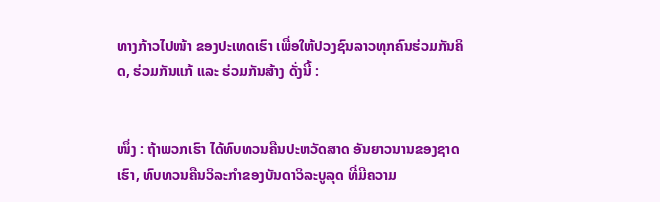ທາງກ້າວໄປໜ້າ ຂອງປະເທດເຮົາ ເພື່ອໃຫ້ປວງຊົນລາວທຸກຄົນຮ່ວມກັນຄິດ, ຮ່ວມກັນແກ້ ແລະ ຮ່ວມກັນສ້າງ ດັ່ງນີ້ :


ໜຶ່ງ : ຖ້າພວກເຮົາ ໄດ້ທົບທວນຄືນປະຫວັດສາດ ອັນຍາວນານຂອງຊາດເຮົາ, ທົບທວນຄືນວິລະກຳຂອງບັນດາວິລະບູລຸດ ທີ່ມີຄວາມ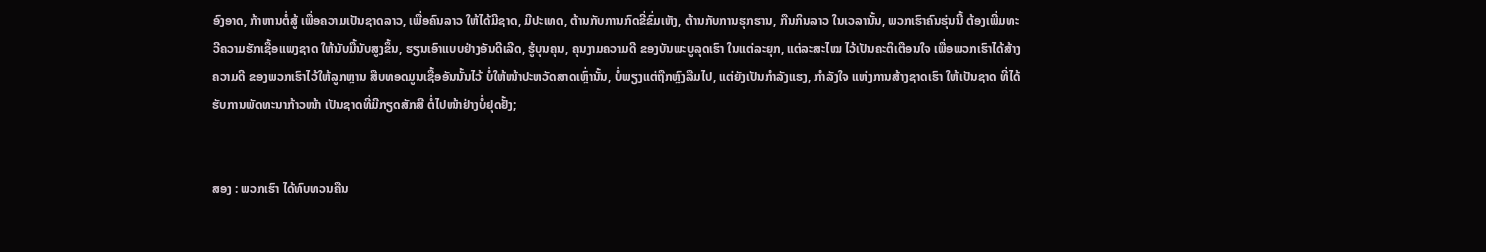ອົງອາດ, ກ້າຫານຕໍ່ສູ້ ເພື່ອຄວາມເປັນຊາດລາວ, ເພື່ອຄົນລາວ ໃຫ້ໄດ້ມີຊາດ, ມີປະເທດ, ຕ້ານກັບການກົດຂີ່ຂົ່ມເຫັງ, ຕ້ານກັບການຮຸກຮານ, ກືນກິນລາວ ໃນເວລານັ້ນ, ພວກເຮົາຄົນຮຸ່ນນີ້ ຕ້ອງເພີ່ມທະວີຄວາມຮັກເຊື້ອແພງຊາດ ໃຫ້ນັບມື້ນັບສູງຂຶ້ນ, ຮຽນເອົາແບບຢ່າງອັນດີເລີດ, ຮູ້ບຸນຄຸນ, ຄຸນງາມຄວາມດີ ຂອງບັນພະບູລຸດເຮົາ ໃນແຕ່ລະຍຸກ, ແຕ່ລະສະໄໝ ໄວ້ເປັນຄະຕິເຕືອນໃຈ ເພື່ອພວກເຮົາໄດ້ສ້າງຄວາມດີ ຂອງພວກເຮົາໄວ້ໃຫ້ລູກຫຼານ ສືບທອດມູນເຊື້ອອັນນັ້ນໄວ້ ບໍ່ໃຫ້ໜ້າປະຫວັດສາດເຫຼົ່ານັ້ນ, ບໍ່ພຽງແຕ່ຖືກຫຼົງລືມໄປ, ແຕ່ຍັງເປັນກຳລັງແຮງ, ກຳລັງໃຈ ແຫ່ງການສ້າງຊາດເຮົາ ໃຫ້ເປັນຊາດ ທີ່ໄດ້ຮັບການພັດທະນາກ້າວໜ້າ ເປັນຊາດທີ່ມີກຽດສັກສີ ຕໍ່ໄປໜ້າຢ່າງບໍ່ຢຸດຢັ້ງ;


ສອງ : ພວກເຮົາ ໄດ້ທົບທວນຄືນ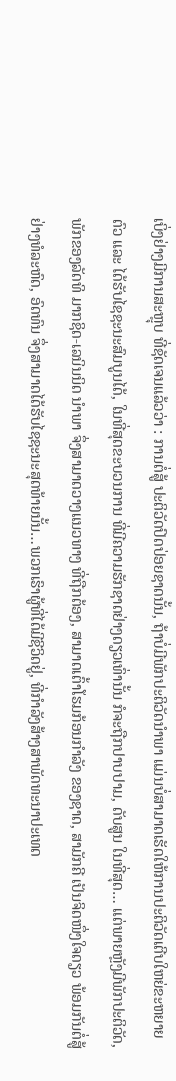ເບິ່ງຢ່າງມີການສະຫຼຸບ ທີ່ຊັດເຈນແລ້ວວ່າ : ການຕໍ່ສູ້ ປະຕິວັດປົດປ່ອຍຊາດນັ້ນ, ຖ້າບໍ່ມີພັກປະຕິວັດນຳພາ ແມ່ນບໍ່ສາມາດເຮັດໃຫ້ການປະຕິວັດເຕີບໃຫຍ່ຂະຫຍາຍຕົວ ແລະ ໄດ້ຮັບໄຊຊະນະສົມບູນໄດ້, ໃນທີ່ສຸດຂະບວນການ ທີ່ມີຄວາມຮັກຊາດຢ່າງດຽວເທົ່ານັ້ນ ກໍຈະຖືກປາບປາມ, ດັບສູນ ໃນທີ່ສຸດ… ແຕ່ພາຍຫຼັງມີພັກປະຕິວັດ, ພັກຂອງລັດທິ ມາກຊິດ-ເລນິນນິດ ນຳພາ ຈຶ່ງສາມາດວາງແນວທາງ ທີ່ຖືກຕ້ອງ, ສາມາດເຕົ້າໂຮມກ້ອນກຳລັງ ຂອງຊາດ, ສາມັກຄີ ເປັນຈິດໜຶ່ງໃຈດຽວ ພ້ອມກັນຕໍ່ສູ້ຢ່າງທໍລະຫົດ, ອົດທົນ ຈຶ່ງສາມາດໄດ້ຮັບໄຊຊະນະສຸດທ້າຍນັ້ນ…ພວກເຮົາຜູ້ທີ່ໄດ້ມີຊີວິດຢູ່, ທີ່ກຳລັງສ້າງສາພັດທະນາປະເທດ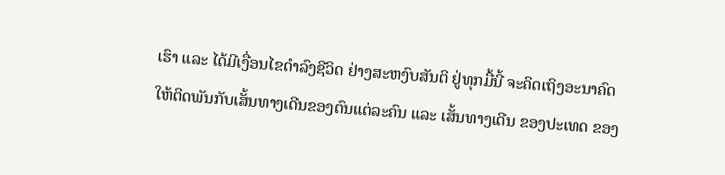ເຮົາ ແລະ ໄດ້ມີເງື່ອນໄຂດຳລົງຊີວິດ ຢ່າງສະຫງົບສັນຕິ ຢູ່ທຸກມື້ນີ້ ຈະຄິດເຖິງອະນາຄົດ ໃຫ້ຕິດພັນກັບເສັ້ນທາງເດີນຂອງຕົນແຕ່ລະຄົນ ແລະ ເສັ້ນທາງເດີນ ຂອງປະເທດ ຂອງ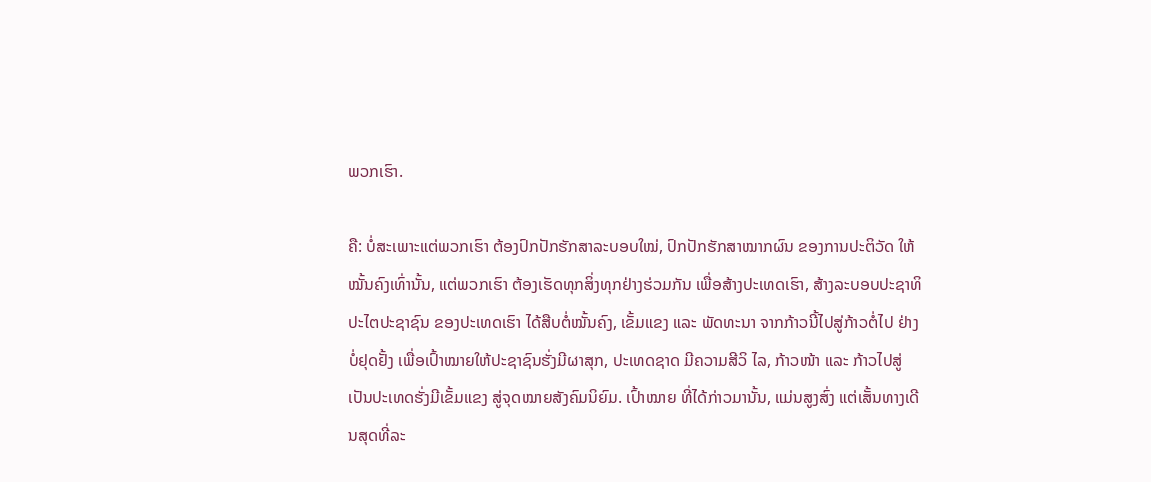ພວກເຮົາ.

ຄື: ບໍ່ສະເພາະແຕ່ພວກເຮົາ ຕ້ອງປົກປັກຮັກສາລະບອບໃໝ່, ປົກປັກຮັກສາໝາກຜົນ ຂອງການປະຕິວັດ ໃຫ້ໝັ້ນຄົງເທົ່ານັ້ນ, ແຕ່ພວກເຮົາ ຕ້ອງເຮັດທຸກສິ່ງທຸກຢ່າງຮ່ວມກັນ ເພື່ອສ້າງປະເທດເຮົາ, ສ້າງລະບອບປະຊາທິປະໄຕປະຊາຊົນ ຂອງປະເທດເຮົາ ໄດ້ສືບຕໍ່ໝັ້ນຄົງ, ເຂັ້ມແຂງ ແລະ ພັດທະນາ ຈາກກ້າວນີ້ໄປສູ່ກ້າວຕໍ່ໄປ ຢ່າງບໍ່ຢຸດຢັ້ງ ເພື່ອເປົ້າໝາຍໃຫ້ປະຊາຊົນຮັ່ງມີຜາສຸກ, ປະເທດຊາດ ມີຄວາມສີວິ ໄລ, ກ້າວໜ້າ ແລະ ກ້າວໄປສູ່ ເປັນປະເທດຮັ່ງມີເຂັ້ມແຂງ ສູ່ຈຸດໝາຍສັງຄົມນິຍົມ. ເປົ້າໝາຍ ທີ່ໄດ້ກ່າວມານັ້ນ, ແມ່ນສູງສົ່ງ ແຕ່ເສັ້ນທາງເດີນສຸດທີ່ລະ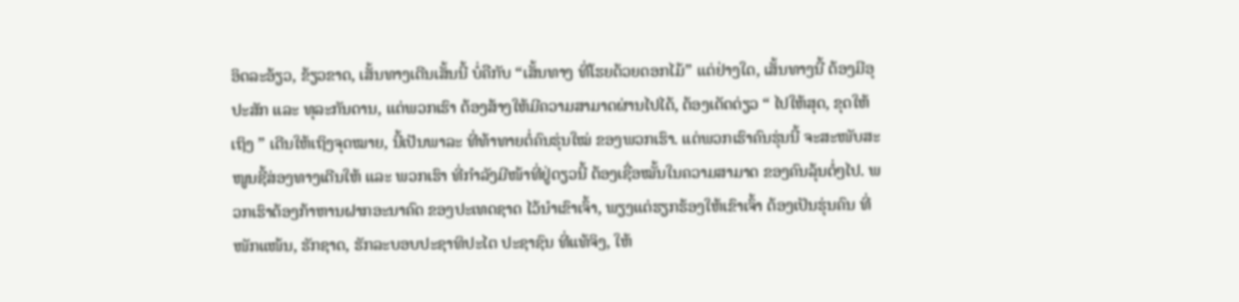ອິດລະອ້ຽວ, ຂ້ຽວຂາດ, ເສັ້ນທາງເດີນເສັ້ນນີ້ ບໍ່ຄືກັບ “ເສັ້ນທາງ ທີ່ໂຮຍດ້ວຍດອກໄມ້” ແຕ່ຢ່າງໃດ, ເສັ້ນທາງນີ້ ຕ້ອງມີອຸປະສັກ ແລະ ທຸລະກັນດານ, ແຕ່ພວກເຮົາ ຕ້ອງສ້າງໃຫ້ມີຄວາມສາມາດຜ່ານໄປໄດ້, ຕ້ອງເດັດດ່ຽວ “ ໄປໃຫ້ສຸດ, ຂຸດໃຫ້ເຖິງ ” ເດີນໃຫ້ເຖິງຈຸດໝາຍ, ນີ້ເປັນພາລະ ທີ່ທ້າທາຍຕໍ່ຄົນຮຸ່ນໃໝ່ ຂອງພວກເຮົາ. ແຕ່ພວກເຮົາຄົນຮຸ່ນນີ້ ຈະສະໜັບສະໜູນຊີ້ສ່ອງທາງເດີນໃຫ້ ແລະ ພວກເຮົາ ທີ່ກຳລັງມີໜ້າທີ່ຢູ່ດຽວນີ້ ຕ້ອງເຊື່ອໝັ້ນໃນຄວາມສາມາດ ຂອງຄົນລຸ້ນຕໍ່ໆໄປ. ພວກເຮົາຕ້ອງກ້າຫານຝາກອະນາຄົດ ຂອງປະເທດຊາດ ໄວ້ນຳເຂົາເຈົ້າ, ພຽງແຕ່ຮຽກຮ້ອງໃຫ້ເຂົາເຈົ້າ ຕ້ອງເປັນຮຸ່ນຄົນ ທີ່ໜັກແໜ້ນ, ຮັກຊາດ, ຮັກລະບອບປະຊາທິປະໄຕ ປະຊາຊົນ ທີ່ແທ້ຈິງ, ໃຫ້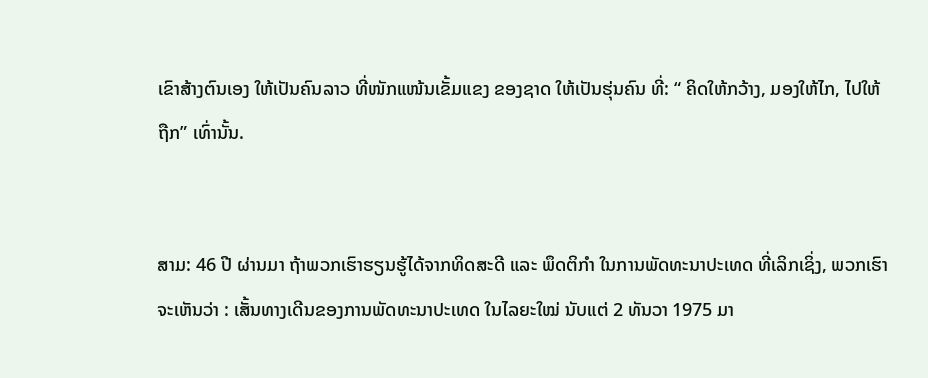ເຂົາສ້າງຕົນເອງ ໃຫ້ເປັນຄົນລາວ ທີ່ໜັກແໜ້ນເຂັ້ມແຂງ ຂອງຊາດ ໃຫ້ເປັນຮຸ່ນຄົນ ທີ່: “ ຄິດໃຫ້ກວ້າງ, ມອງໃຫ້ໄກ, ໄປໃຫ້ຖືກ” ເທົ່ານັ້ນ.


ສາມ: 46 ປີ ຜ່ານມາ ຖ້າພວກເຮົາຮຽນຮູ້ໄດ້ຈາກທິດສະດີ ແລະ ພຶດຕິກຳ ໃນການພັດທະນາປະເທດ ທີ່ເລິກເຊິ່ງ, ພວກເຮົາຈະເຫັນວ່າ : ເສັ້ນທາງເດີນຂອງການພັດທະນາປະເທດ ໃນໄລຍະໃໝ່ ນັບແຕ່ 2 ທັນວາ 1975 ມາ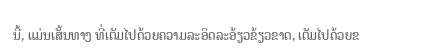ນີ້, ແມ່ນເສັ້ນທາງ ທີ່ເຕັມໄປດ້ວຍຄວາມລະອິດລະອ້ຽວຂ້ຽວຂາດ, ເຕັມໄປດ້ວຍຂ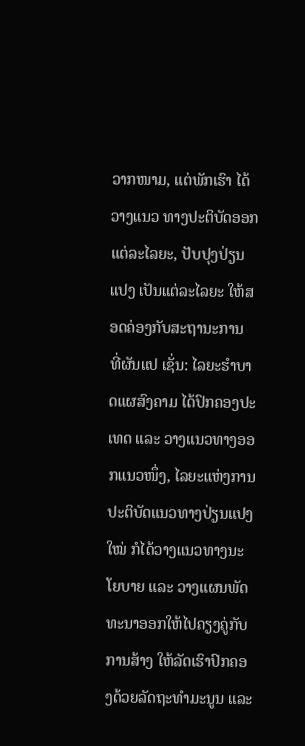ວາກໜາມ, ແຕ່ພັກເຮົາ ໄດ້ວາງແນວ ທາງປະຕິບັດອອກແຕ່ລະໄລຍະ, ປັບປຸງປ່ຽນແປງ ເປັນແຕ່ລະໄລຍະ ໃຫ້ສອດຄ່ອງກັບສະຖານະການ ທີ່ຜັນແປ ເຊັ່ນ: ໄລຍະຮຳບາດແຜສົງຄາມ ໄດ້ປົກຄອງປະເທດ ແລະ ວາງແນວທາງອອກແນວໜຶ່ງ, ໄລຍະແຫ່ງການປະຕິບັດແນວທາງປ່ຽນແປງໃໝ່ ກໍໄດ້ວາງແນວທາງນະໂຍບາຍ ແລະ ວາງແຜນພັດທະນາອອກໃຫ້ໄປຄຽງຄູ່ກັບການສ້າງ ໃຫ້ລັດເຮົາປົກຄອງດ້ວຍລັດຖະທຳມະນູນ ແລະ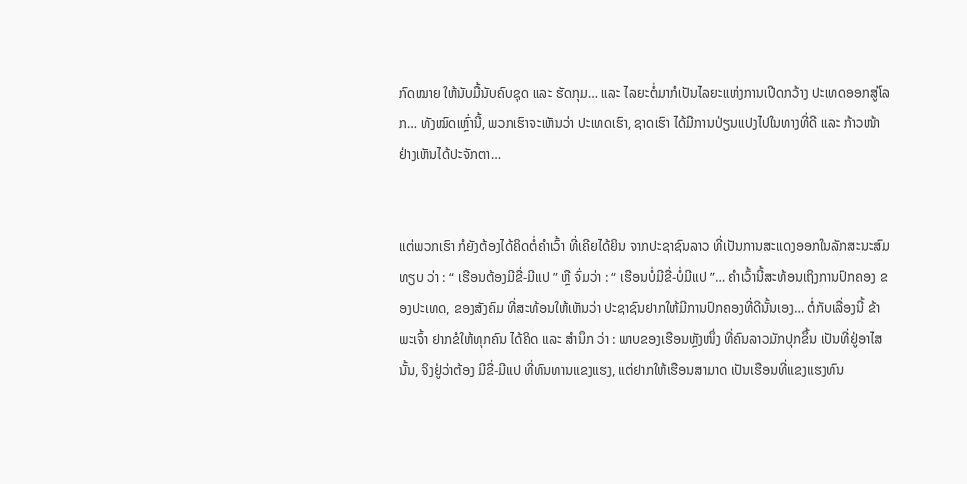ກົດໝາຍ ໃຫ້ນັບມື້ນັບຄົບຊຸດ ແລະ ຮັດກຸມ… ແລະ ໄລຍະຕໍ່ມາກໍເປັນໄລຍະແຫ່ງການເປີດກວ້າງ ປະເທດອອກສູ່ໂລກ… ທັງໝົດເຫຼົ່ານີ້, ພວກເຮົາຈະເຫັນວ່າ ປະເທດເຮົາ, ຊາດເຮົາ ໄດ້ມີການປ່ຽນແປງໄປໃນທາງທີ່ດີ ແລະ ກ້າວໜ້າ ຢ່າງເຫັນໄດ້ປະຈັກຕາ…


ແຕ່ພວກເຮົາ ກໍຍັງຕ້ອງໄດ້ຄິດຕໍ່ຄຳເວົ້າ ທີ່ເຄີຍໄດ້ຍິນ ຈາກປະຊາຊົນລາວ ທີ່ເປັນການສະແດງອອກໃນລັກສະນະສົມທຽບ ວ່າ : “ ເຮືອນຕ້ອງມີຂື່-ມີແປ ” ຫຼື ຈົ່ມວ່າ : “ ເຮືອນບໍ່ມີຂື່-ບໍ່ມີແປ ”… ຄຳເວົ້ານີ້ສະທ້ອນເຖິງການປົກຄອງ ຂອງປະເທດ, ຂອງສັງຄົມ ທີ່ສະທ້ອນໃຫ້ເຫັນວ່າ ປະຊາຊົນຢາກໃຫ້ມີການປົກຄອງທີ່ດີນັ້ນເອງ… ຕໍ່ກັບເລື່ອງນີ້ ຂ້າພະເຈົ້າ ຢາກຂໍໃຫ້ທຸກຄົນ ໄດ້ຄິດ ແລະ ສຳນຶກ ວ່າ : ພາບຂອງເຮືອນຫຼັງໜຶ່ງ ທີ່ຄົນລາວມັກປຸກຂຶ້ນ ເປັນທີ່ຢູ່ອາໄສ ນັ້ນ, ຈິງຢູ່ວ່າຕ້ອງ ມີຂື່-ມີແປ ທີ່ທົນທານແຂງແຮງ, ແຕ່ຢາກໃຫ້ເຮືອນສາມາດ ເປັນເຮືອນທີ່ແຂງແຮງທົນ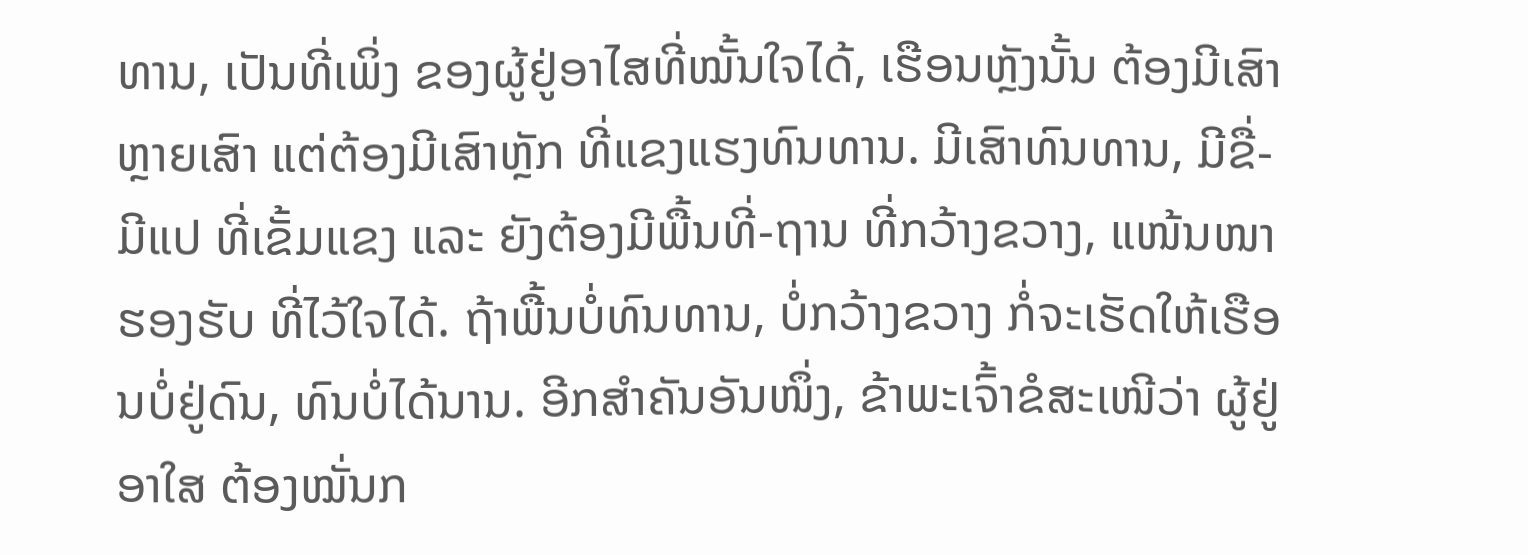ທານ, ເປັນທີ່ເພິ່ງ ຂອງຜູ້ຢູ່ອາໄສທີ່ໝັ້ນໃຈໄດ້, ເຮືອນຫຼັງນັ້ນ ຕ້ອງມີເສົາຫຼາຍເສົາ ແຕ່ຕ້ອງມີເສົາຫຼັກ ທີ່ແຂງແຮງທົນທານ. ມີເສົາທົນທານ, ມີຂື່-ມີແປ ທີ່ເຂັ້ມແຂງ ແລະ ຍັງຕ້ອງມີພື້ນທີ່-ຖານ ທີ່ກວ້າງຂວາງ, ແໜ້ນໜາ ຮອງຮັບ ທີ່ໄວ້ໃຈໄດ້. ຖ້າພື້ນບໍ່ທົນທານ, ບໍ່ກວ້າງຂວາງ ກໍ່ຈະເຮັດໃຫ້ເຮືອນບໍ່ຢູ່ດົນ, ທົນບໍ່ໄດ້ນານ. ອີກສຳຄັນອັນໜຶ່ງ, ຂ້າພະເຈົ້າຂໍສະເໜີວ່າ ຜູ້ຢູ່ອາໃສ ຕ້ອງໝັ່ນກ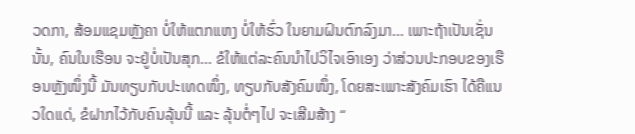ວດກາ, ສ້ອມແຊມຫຼັງຄາ ບໍ່ໃຫ້ແຕກແຫງ ບໍ່ໃຫ້ຮົ່ວ ໃນຍາມຝົນຕົກລົງມາ… ເພາະຖ້າເປັນເຊັ່ນນັ້ນ, ຄົນໃນເຮືອນ ຈະຢູ່ບໍ່ເປັນສຸກ… ຂໍໃຫ້ແຕ່ລະຄົນນຳໄປວິໄຈເອົາເອງ ວ່າສ່ວນປະກອບຂອງເຮືອນຫຼັງໜຶ່ງນີ້ ມັນທຽບກັບປະເທດໜຶ່ງ, ທຽບກັບສັງຄົມໜຶ່ງ, ໂດຍສະເພາະສັງຄົມເຮົາ ໄດ້ຄືແນວໃດແດ່, ຂໍຝາກໄວ້ກັບຄົນລຸ້ນນີ້ ແລະ ລຸ້ນຕໍ່ໆໄປ ຈະເສີມສ້າງ “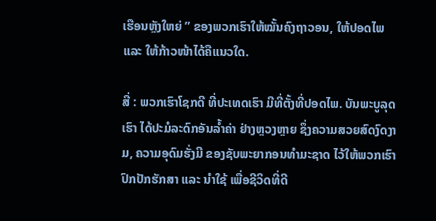ເຮືອນຫຼັງໃຫຍ່ ” ຂອງພວກເຮົາໃຫ້ໝັ້ນຄົງຖາວອນ, ໃຫ້ປອດໄພ ແລະ ໃຫ້ກ້າວໜ້າໄດ້ຄືແນວໃດ.

ສີ່ : ພວກເຮົາໂຊກດີ ທີ່ປະເທດເຮົາ ມີທີ່ຕັ້ງທີ່ປອດໄພ. ບັນພະບູລຸດເຮົາ ໄດ້ປະມໍລະດົກອັນລໍ້າຄ່າ ຢ່າງຫຼວງຫຼາຍ ຊຶ່ງຄວາມສວຍສົດງົດງາມ, ຄວາມອຸດົມຮັ່ງມີ ຂອງຊັບພະຍາກອນທຳມະຊາດ ໄວ້ໃຫ້ພວກເຮົາ ປົກປັກຮັກສາ ແລະ ນຳໃຊ້ ເພື່ອຊີວິດທີ່ດີ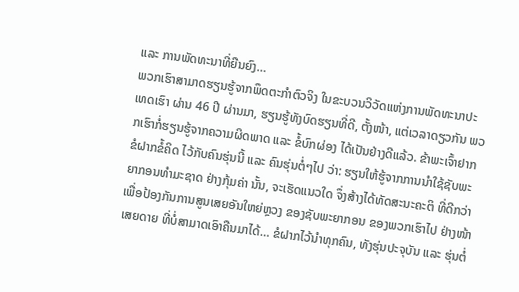ແລະ ການພັດທະນາທີ່ຍືນຍົງ…
ພວກເຮົາສາມາດຮຽນຮູ້ຈາກພຶດຕະກຳຕົວຈິງ ໃນຂະບວນວິວັດແຫ່ງການພັດທະນາປະເທດເຮົາ ຜ່ານ 46 ປີ ຜ່ານມາ, ຮຽນຮູ້ທັງບົດຮຽນທີ່ດີ, ຕັ້ງໜ້າ, ແຕ່ເວລາດຽວກັນ ພວກເຮົາກໍ່ຮຽນຮູ້ຈາກຄວາມຜິດພາດ ແລະ ຂໍ້ບົກຜ່ອງ ໄດ້ເປັນຢ່າງດີແລ້ວ. ຂ້າພະເຈົ້າຢາກຂໍຝາກຂໍ້ຄິດ ໄວ້ກັບຄົນຮຸ່ນນີ້ ແລະ ຄົນຮຸ່ນຕໍ່ໆໄປ ວ່າ: ຮຽນໃຫ້ຮູ້ຈາກການນຳໃຊ້ຊັບພະຍາກອນທຳມະຊາດ ຢ່າງກຸ້ມຄ່າ ນັ້ນ, ຈະເຮັດແນວໃດ ຈຶ່ງສ້າງໄດ້ທັດສະນະຄະຕິ ທີ່ດີກວ່າ ເພື່ອປ້ອງກັນການສູນເສຍອັນໃຫຍ່ຫຼວງ ຂອງຊັບພະຍາກອນ ຂອງພວກເຮົາໄປ ຢ່າງໜ້າເສຍດາຍ ທີ່ບໍ່ສາມາດເອົາຄືນມາໄດ້… ຂໍຝາກໄວ້ນຳທຸກຄົນ, ທັງຮຸ່ນປະຈຸບັນ ແລະ ຮຸ່ນຕໍ່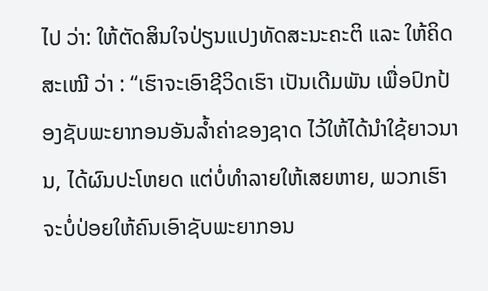ໄປ ວ່າ: ໃຫ້ຕັດສິນໃຈປ່ຽນແປງທັດສະນະຄະຕິ ແລະ ໃຫ້ຄິດສະເໝີ ວ່າ : “ເຮົາຈະເອົາຊີວິດເຮົາ ເປັນເດີມພັນ ເພື່ອປົກປ້ອງຊັບພະຍາກອນອັນລໍ້າຄ່າຂອງຊາດ ໄວ້ໃຫ້ໄດ້ນຳໃຊ້ຍາວນານ, ໄດ້ຜົນປະໂຫຍດ ແຕ່ບໍ່ທຳລາຍໃຫ້ເສຍຫາຍ, ພວກເຮົາຈະບໍ່ປ່ອຍໃຫ້ຄົນເອົາຊັບພະຍາກອນ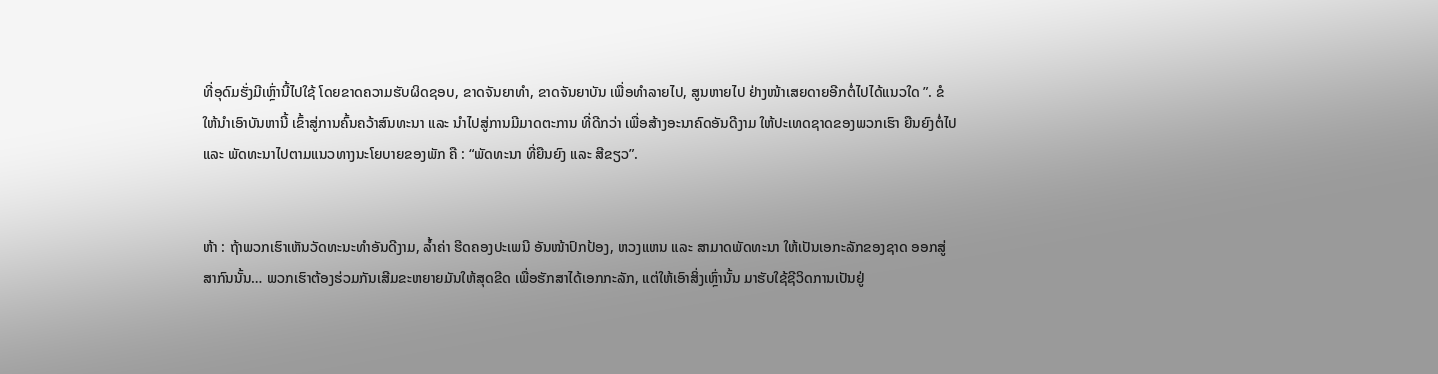ທີ່ອຸດົມຮັ່ງມີເຫຼົ່ານີ້ໄປໃຊ້ ໂດຍຂາດຄວາມຮັບຜິດຊອບ, ຂາດຈັນຍາທຳ, ຂາດຈັນຍາບັນ ເພື່ອທຳລາຍໄປ, ສູນຫາຍໄປ ຢ່າງໜ້າເສຍດາຍອີກຕໍ່ໄປໄດ້ແນວໃດ ”. ຂໍໃຫ້ນຳເອົາບັນຫານີ້ ເຂົ້າສູ່ການຄົ້ນຄວ້າສົນທະນາ ແລະ ນຳໄປສູ່ການມີມາດຕະການ ທີ່ດີກວ່າ ເພື່ອສ້າງອະນາຄົດອັນດີງາມ ໃຫ້ປະເທດຊາດຂອງພວກເຮົາ ຍືນຍົງຕໍ່ໄປ ແລະ ພັດທະນາໄປຕາມແນວທາງນະໂຍບາຍຂອງພັກ ຄື : “ພັດທະນາ ທີ່ຍືນຍົງ ແລະ ສີຂຽວ”.


ຫ້າ : ຖ້າພວກເຮົາເຫັນວັດທະນະທຳອັນດີງາມ, ລໍ້າຄ່າ ຮີດຄອງປະເພນີ ອັນໜ້າປົກປ້ອງ, ຫວງແຫນ ແລະ ສາມາດພັດທະນາ ໃຫ້ເປັນເອກະລັກຂອງຊາດ ອອກສູ່ສາກົນນັ້ນ… ພວກເຮົາຕ້ອງຮ່ວມກັນເສີມຂະຫຍາຍມັນໃຫ້ສຸດຂີດ ເພື່ອຮັກສາໄດ້ເອກກະລັກ, ແຕ່ໃຫ້ເອົາສິ່ງເຫຼົ່ານັ້ນ ມາຮັບໃຊ້ຊີວິດການເປັນຢູ່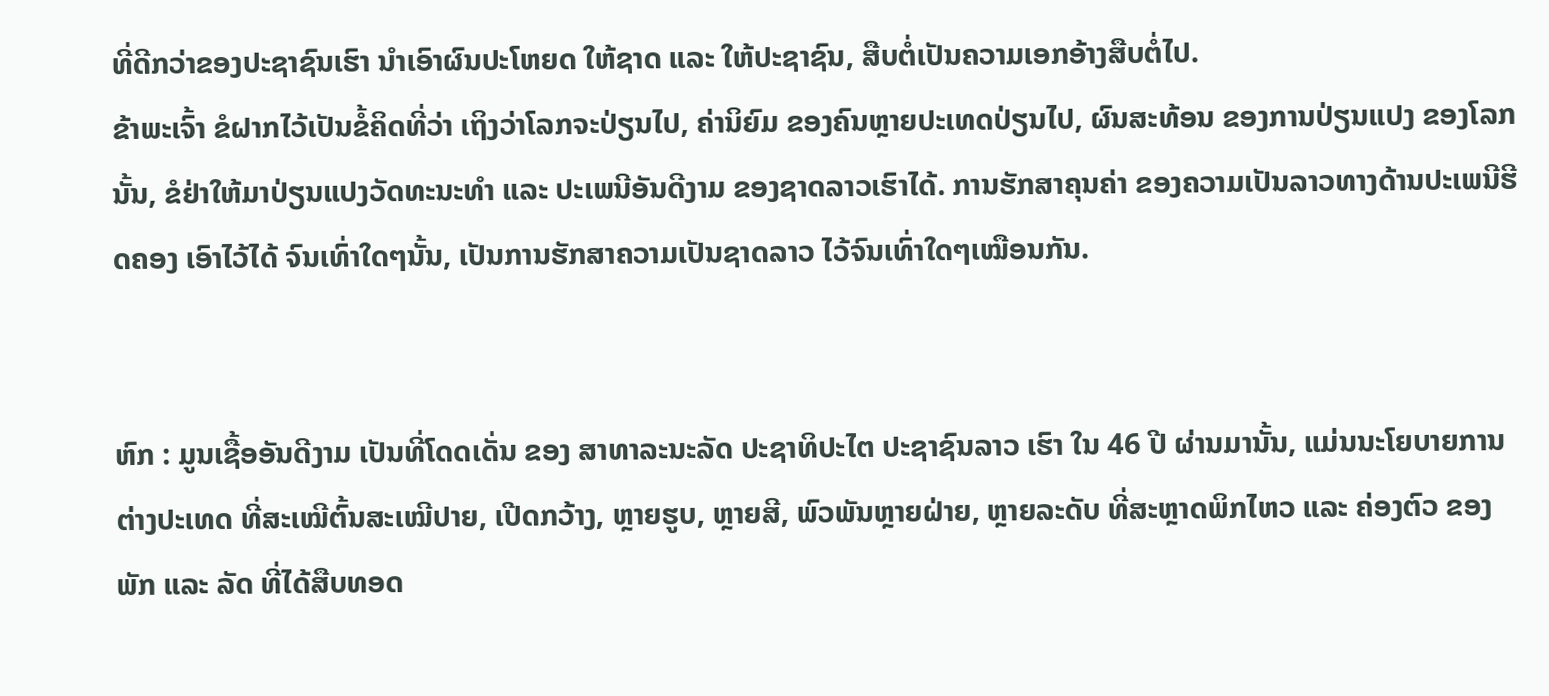ທີ່ດີກວ່າຂອງປະຊາຊົນເຮົາ ນຳເອົາຜົນປະໂຫຍດ ໃຫ້ຊາດ ແລະ ໃຫ້ປະຊາຊົນ, ສືບຕໍ່ເປັນຄວາມເອກອ້າງສືບຕໍ່ໄປ.
ຂ້າພະເຈົ້າ ຂໍຝາກໄວ້ເປັນຂໍ້ຄິດທີ່ວ່າ ເຖິງວ່າໂລກຈະປ່ຽນໄປ, ຄ່ານິຍົມ ຂອງຄົນຫຼາຍປະເທດປ່ຽນໄປ, ຜົນສະທ້ອນ ຂອງການປ່ຽນແປງ ຂອງໂລກນັ້ນ, ຂໍຢ່າໃຫ້ມາປ່ຽນແປງວັດທະນະທຳ ແລະ ປະເພນີອັນດີງາມ ຂອງຊາດລາວເຮົາໄດ້. ການຮັກສາຄຸນຄ່າ ຂອງຄວາມເປັນລາວທາງດ້ານປະເພນີຮີດຄອງ ເອົາໄວ້ໄດ້ ຈົນເທົ່າໃດໆນັ້ນ, ເປັນການຮັກສາຄວາມເປັນຊາດລາວ ໄວ້ຈົນເທົ່າໃດໆເໝືອນກັນ.


ຫົກ : ມູນເຊື້ອອັນດີງາມ ເປັນທີ່ໂດດເດັ່ນ ຂອງ ສາທາລະນະລັດ ປະຊາທິປະໄຕ ປະຊາຊົນລາວ ເຮົາ ໃນ 46 ປີ ຜ່ານມານັ້ນ, ແມ່ນນະໂຍບາຍການຕ່າງປະເທດ ທີ່ສະເໝີຕົ້ນສະເໝີປາຍ, ເປີດກວ້າງ, ຫຼາຍຮູບ, ຫຼາຍສີ, ພົວພັນຫຼາຍຝ່າຍ, ຫຼາຍລະດັບ ທີ່ສະຫຼາດພິກໄຫວ ແລະ ຄ່ອງຕົວ ຂອງພັກ ແລະ ລັດ ທີ່ໄດ້ສືບທອດ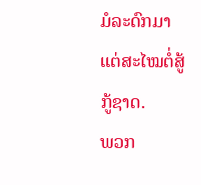ມໍລະດົກມາແຕ່ສະໄໝຕໍ່ສູ້ກູ້ຊາດ.
ພວກ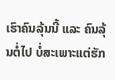ເຮົາຄົນລຸ້ນນີ້ ແລະ ຄົນລຸ້ນຕໍ່ໄປ ບໍ່ສະເພາະແຕ່ຮັກ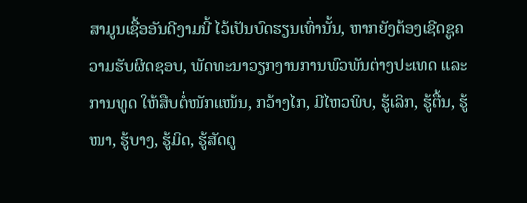ສາມູນເຊື້ອອັນດີງາມນີ້ ໄວ້ເປັນບົດຮຽນເທົ່ານັ້ນ, ຫາກຍັງຕ້ອງເຊີດຊູຄວາມຮັບຜິດຊອບ, ພັດທະນາວຽກງານການພົວພັນຕ່າງປະເທດ ແລະ ການທູດ ໃຫ້ສືບຕໍ່ໜັກແໜ້ນ, ກວ້າງໄກ, ມີໄຫວພິບ, ຮູ້ເລິກ, ຮູ້ຕື້ນ, ຮູ້ໜາ, ຮູ້ບາງ, ຮູ້ມິດ, ຮູ້ສັດຕູ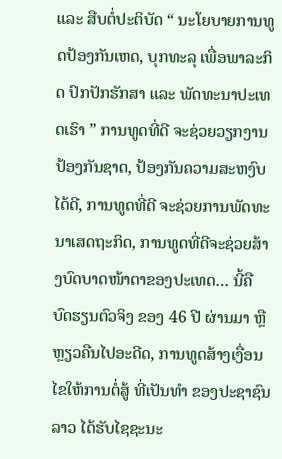ແລະ ສືບຕໍ່ປະຕິບັດ “ ນະໂຍບາຍການທູດປ້ອງກັນເຫດ, ບຸກທະລຸ ເພື່ອພາລະກິດ ປົກປັກຮັກສາ ແລະ ພັດທະນາປະເທດເຮົາ ” ການທູດທີ່ດີ ຈະຊ່ວຍວຽກງານປ້ອງກັນຊາດ, ປ້ອງກັນຄວາມສະຫງົບໄດ້ດີ, ການທູດທີ່ດີ ຈະຊ່ວຍການພັດທະນາເສດຖະກິດ, ການທູດທີ່ດີຈະຊ່ວຍສ້າງບົດບາດໜ້າຕາຂອງປະເທດ… ນີ້ຄື ບົດຮຽນຕົວຈິງ ຂອງ 46 ປີ ຜ່ານມາ ຫຼື ຫຼຽວຄືນໄປອະດີດ, ການທູດສ້າງເງື່ອນໄຂໃຫ້ການຕໍ່ສູ້ ທີ່ເປັນທຳ ຂອງປະຊາຊົນລາວ ໄດ້ຮັບໄຊຊະນະ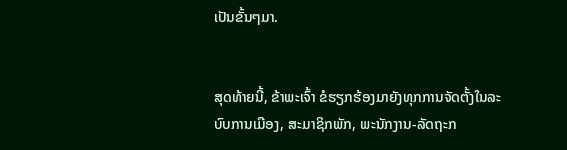ເປັນຂັ້ນໆມາ.


ສຸດທ້າຍນີ້, ຂ້າພະເຈົ້າ ຂໍຮຽກຮ້ອງມາຍັງທຸກການຈັດຕັ້ງໃນລະບົບການເມືອງ, ສະມາຊິກພັກ, ພະນັກງານ-ລັດຖະກ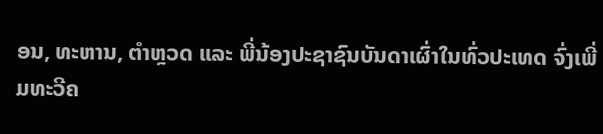ອນ, ທະຫານ, ຕຳຫຼວດ ແລະ ພີ່ນ້ອງປະຊາຊົນບັນດາເຜົ່າໃນທົ່ວປະເທດ ຈົ່ງເພີ່ມທະວີຄ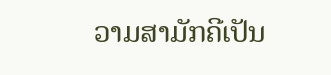ວາມສາມັກຄີເປັນ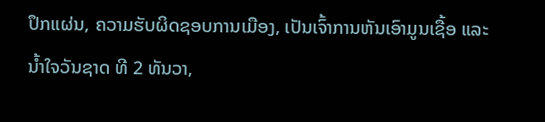ປຶກແຜ່ນ, ຄວາມຮັບຜິດຊອບການເມືອງ, ເປັນເຈົ້າການຫັນເອົາມູນເຊື້ອ ແລະ ນໍ້າໃຈວັນຊາດ ທີ 2 ທັນວາ,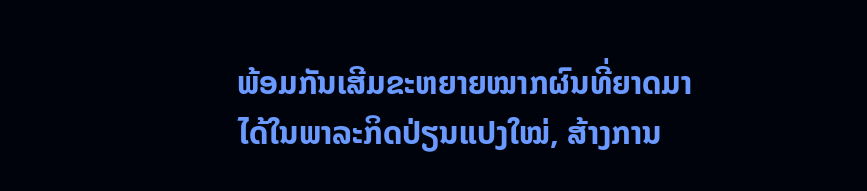ພ້ອມກັນເສີມຂະຫຍາຍໝາກຜົນທີ່ຍາດມາໄດ້ໃນພາລະກິດປ່ຽນແປງໃໝ່, ສ້າງການ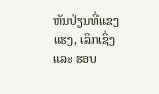ຫັນປ່ຽນທີ່ແຂງແຮງ, ເລິກເຊິ່ງ ແລະ ຮອບ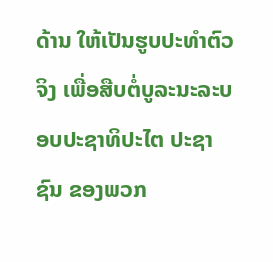ດ້ານ ໃຫ້ເປັນຮູບປະທໍາຕົວຈິງ ເພື່ອສືບຕໍ່ບູລະນະລະບອບປະຊາທິປະໄຕ ປະຊາຊົນ ຂອງພວກ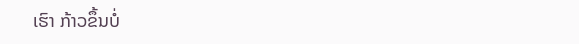ເຮົາ ກ້າວຂຶ້ນບໍ່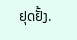ຢຸດຢັ້ງ.